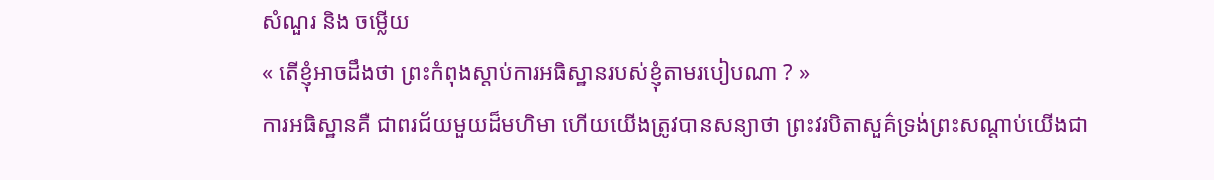សំណួរ និង ចម្លើយ
« តើខ្ញុំអាចដឹងថា ព្រះកំពុងស្តាប់ការអធិស្ឋានរបស់ខ្ញុំតាមរបៀបណា ? »
ការអធិស្ឋានគឺ ជាពរជ័យមួយដ៏មហិមា ហើយយើងត្រូវបានសន្យាថា ព្រះវរបិតាសួគ៌ទ្រង់ព្រះសណ្តាប់យើងជា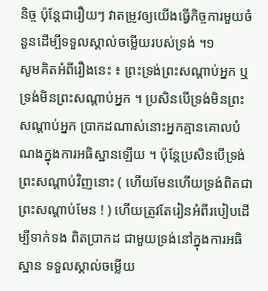និច្ច ប៉ុន្តែជារឿយៗ វាតម្រូវឲ្យយើងធ្វើកិច្ចការមួយចំនួនដើម្បីទទួលស្គាល់ចម្លើយរបស់ទ្រង់ ។១
សូមគិតអំពីរឿងនេះ ៖ ព្រះទ្រង់ព្រះសណ្តាប់អ្នក ឬ ទ្រង់មិនព្រះសណ្តាប់អ្នក ។ ប្រសិនបើទ្រង់មិនព្រះសណ្តាប់អ្នក ប្រាកដណាស់នោះអ្នកគ្មានគោលបំណងក្នុងការអធិស្ឋានឡើយ ។ ប៉ុន្តែប្រសិនបើទ្រង់ព្រះសណ្តាប់វិញនោះ ( ហើយមែនហើយទ្រង់ពិតជាព្រះសណ្តាប់មែន ! ) ហើយត្រូវតែរៀនអំពីរបៀបដើម្បីទាក់ទង ពិតប្រាកដ ជាមួយទ្រង់នៅក្នុងការអធិស្ឋាន ទទួលស្គាល់ចម្លើយ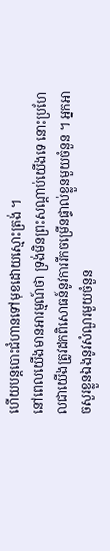ហើយបន្តបោះជំហានទៅមុខដោយស្មោះត្រង់ ។
នៅពេលយើងមានអារម្មណ៍ថា ទ្រង់មិនព្រះសណ្តាប់យើងទេ នោះប្រហែលជាយើងត្រូវដកពិសោធន៍នូវការរីកចម្រើនផ្ទាល់ខ្លួនមួយចំនួន ។ អ្នកអាចសួរខ្លួនឯងនូវសំណួរមួយចំនួន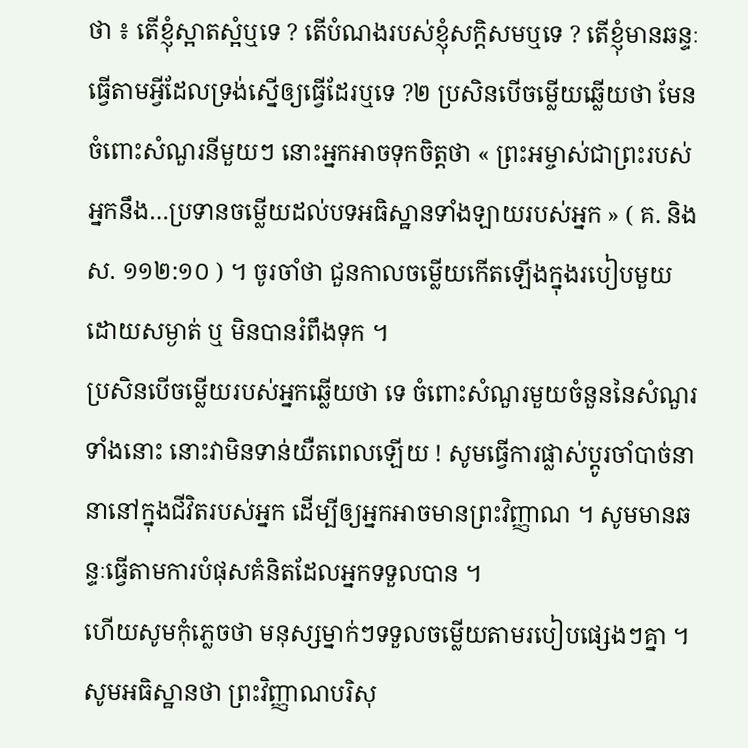ថា ៖ តើខ្ញុំស្អាតស្អំឬទេ ? តើបំណងរបស់ខ្ញុំសក្តិសមឬទេ ? តើខ្ញុំមានឆន្ទៈធ្វើតាមអ្វីដែលទ្រង់ស្នើឲ្យធ្វើដែរឬទេ ?២ ប្រសិនបើចម្លើយឆ្លើយថា មែន ចំពោះសំណួរនីមួយៗ នោះអ្នកអាចទុកចិត្តថា « ព្រះអម្ចាស់ជាព្រះរបស់អ្នកនឹង…ប្រទានចម្លើយដល់បទអធិស្ឋានទាំងឡាយរបស់អ្នក » ( គ. និង ស. ១១២:១០ ) ។ ចូរចាំថា ជួនកាលចម្លើយកើតឡើងក្នុងរបៀបមួយដោយសម្ងាត់ ឬ មិនបានរំពឹងទុក ។
ប្រសិនបើចម្លើយរបស់អ្នកឆ្លើយថា ទេ ចំពោះសំណួរមួយចំនួននៃសំណួរទាំងនោះ នោះវាមិនទាន់យឺតពេលឡើយ ! សូមធ្វើការផ្លាស់ប្តូរចាំបាច់នានានៅក្នុងជីវិតរបស់អ្នក ដើម្បីឲ្យអ្នកអាចមានព្រះវិញ្ញាណ ។ សូមមានឆន្ទៈធ្វើតាមការបំផុសគំនិតដែលអ្នកទទួលបាន ។
ហើយសូមកុំភ្លេចថា មនុស្សម្នាក់ៗទទួលចម្លើយតាមរបៀបផ្សេងៗគ្នា ។ សូមអធិស្ឋានថា ព្រះវិញ្ញាណបរិសុ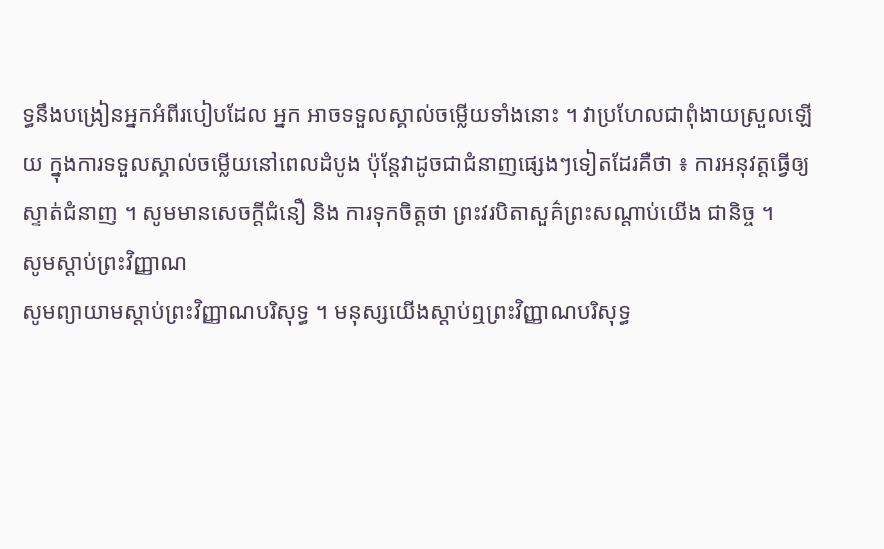ទ្ធនឹងបង្រៀនអ្នកអំពីរបៀបដែល អ្នក អាចទទួលស្គាល់ចម្លើយទាំងនោះ ។ វាប្រហែលជាពុំងាយស្រួលឡើយ ក្នុងការទទួលស្គាល់ចម្លើយនៅពេលដំបូង ប៉ុន្តែវាដូចជាជំនាញផ្សេងៗទៀតដែរគឺថា ៖ ការអនុវត្តធ្វើឲ្យស្ទាត់ជំនាញ ។ សូមមានសេចក្តីជំនឿ និង ការទុកចិត្តថា ព្រះវរបិតាសួគ៌ព្រះសណ្តាប់យើង ជានិច្ច ។
សូមស្ដាប់ព្រះវិញ្ញាណ
សូមព្យាយាមស្ដាប់ព្រះវិញ្ញាណបរិសុទ្ធ ។ មនុស្សយើងស្តាប់ឮព្រះវិញ្ញាណបរិសុទ្ធ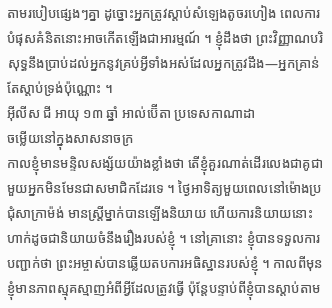តាមរបៀបផ្សេងៗគ្នា ដូច្នោះអ្នកត្រូវស្តាប់សំឡេងតូចរហៀង ពេលការបំផុសគំនិតនោះអាចកើតឡើងជាអារម្មណ៍ ។ ខ្ញុំដឹងថា ព្រះវិញ្ញាណបរិសុទ្ធនឹងប្រាប់ដល់អ្នកនូវគ្រប់អ្វីទាំងអស់ដែលអ្នកត្រូវដឹង—អ្នកគ្រាន់តែស្តាប់ទ្រង់ប៉ុណ្ណោះ ។
អ៊ីលីស ជី អាយុ ១៣ ឆ្នាំ អាល់ប៊ើតា ប្រទេសកាណាដា
ចម្លើយនៅក្នុងសាសនាចក្រ
កាលខ្ញុំមានមន្ទិលសង្ស័យយ៉ាងខ្លាំងថា តើខ្ញុំគួរណាត់ដើរលេងជាគូជាមួយអ្នកមិនមែនជាសមាជិកដែរទេ ។ ថ្ងៃអាទិត្យមួយពេលនៅម៉ោងប្រជុំសាក្រាម៉ង់ មានស្ត្រីម្នាក់បានឡើងនិយាយ ហើយការនិយាយនោះហាក់ដូចជានិយាយចំនឹងរឿងរបស់ខ្ញុំ ។ នៅគ្រានោះ ខ្ញុំបានទទួលការបញ្ជាក់ថា ព្រះអម្ចាស់បានឆ្លើយតបការអធិស្ឋានរបស់ខ្ញុំ ។ កាលពីមុន ខ្ញុំមានភាពស្មុគស្មាញអំពីអ្វីដែលត្រូវធ្វើ ប៉ុន្តែបន្ទាប់ពីខ្ញុំបានស្តាប់តាម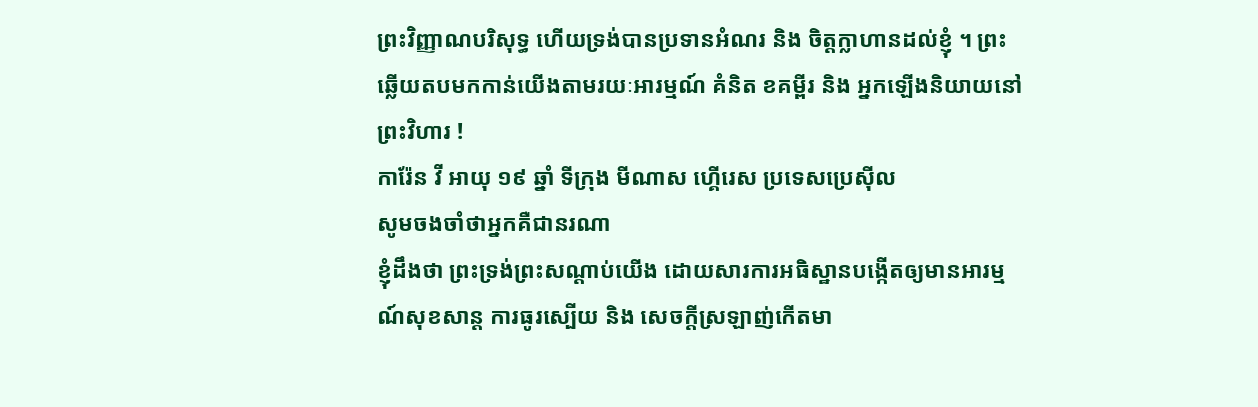ព្រះវិញ្ញាណបរិសុទ្ធ ហើយទ្រង់បានប្រទានអំណរ និង ចិត្តក្លាហានដល់ខ្ញុំ ។ ព្រះឆ្លើយតបមកកាន់យើងតាមរយៈអារម្មណ៍ គំនិត ខគម្ពីរ និង អ្នកឡើងនិយាយនៅព្រះវិហារ !
ការ៉ែន វី អាយុ ១៩ ឆ្នាំ ទីក្រុង មីណាស ហ្គើរេស ប្រទេសប្រេស៊ីល
សូមចងចាំថាអ្នកគឺជានរណា
ខ្ញុំដឹងថា ព្រះទ្រង់ព្រះសណ្តាប់យើង ដោយសារការអធិស្ឋានបង្កើតឲ្យមានអារម្មណ៍សុខសាន្ត ការធូរស្បើយ និង សេចក្តីស្រឡាញ់កើតមា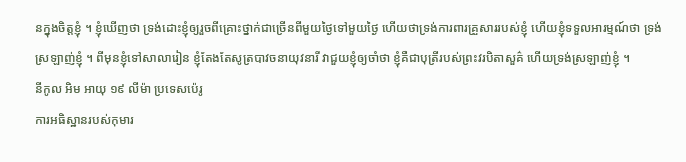នក្នុងចិត្តខ្ញុំ ។ ខ្ញុំឃើញថា ទ្រង់ដោះខ្ញុំឲ្យរួចពីគ្រោះថ្នាក់ជាច្រើនពីមួយថ្ងៃទៅមួយថ្ងៃ ហើយថាទ្រង់ការពារគ្រួសាររបស់ខ្ញុំ ហើយខ្ញុំទទួលអារម្មណ៍ថា ទ្រង់ស្រឡាញ់ខ្ញុំ ។ ពីមុនខ្ញុំទៅសាលារៀន ខ្ញុំតែងតែសូត្របាវចនាយុវនារី វាជួយខ្ញុំឲ្យចាំថា ខ្ញុំគឺជាបុត្រីរបស់ព្រះវរបិតាសួគ៌ ហើយទ្រង់ស្រឡាញ់ខ្ញុំ ។
នីកូល អិម អាយុ ១៩ លីម៉ា ប្រទេសប៉េរូ
ការអធិស្ឋានរបស់កុមារ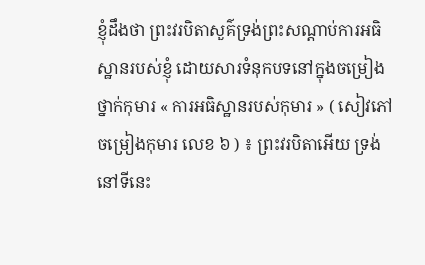ខ្ញុំដឹងថា ព្រះវរបិតាសួគ៌ទ្រង់ព្រះសណ្តាប់ការអធិស្ឋានរបស់ខ្ញុំ ដោយសារទំនុកបទនៅក្នុងចម្រៀងថ្នាក់កុមារ « ការអធិស្ឋានរបស់កុមារ » ( សៀវភៅចម្រៀងកុមារ លេខ ៦ ) ៖ ព្រះវរបិតាអើយ ទ្រង់នៅទីនេះ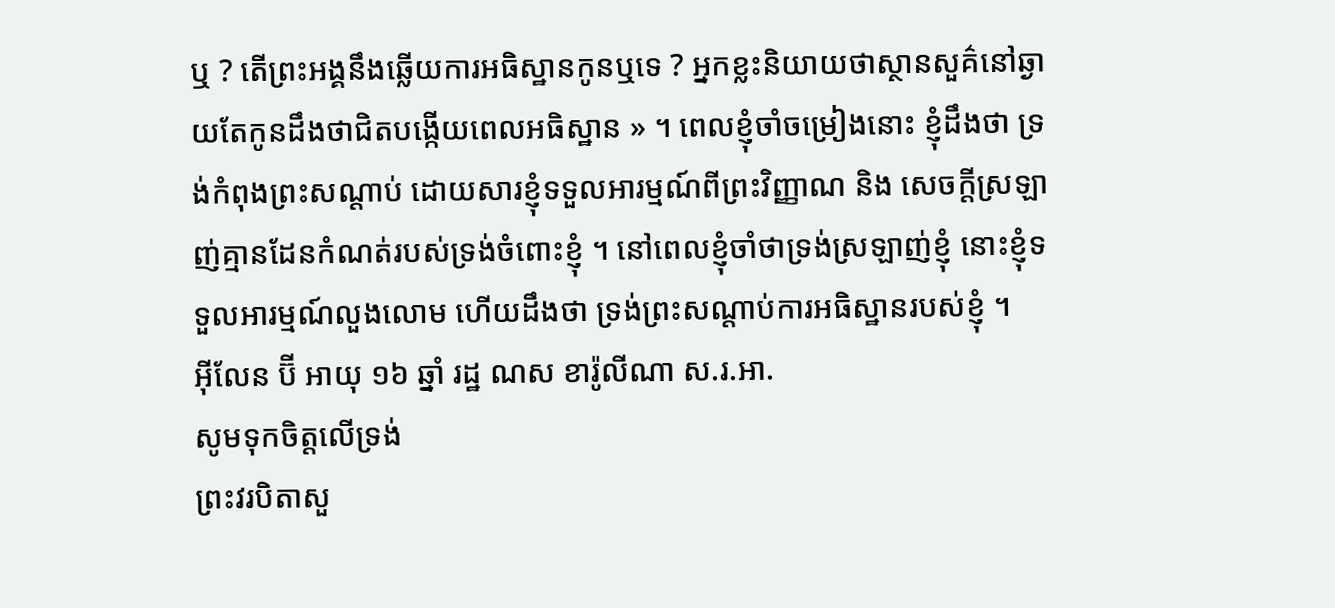ឬ ? តើព្រះអង្គនឹងឆ្លើយការអធិស្ឋានកូនឬទេ ? អ្នកខ្លះនិយាយថាស្ថានសួគ៌នៅឆ្ងាយតែកូនដឹងថាជិតបង្កើយពេលអធិស្ឋាន » ។ ពេលខ្ញុំចាំចម្រៀងនោះ ខ្ញុំដឹងថា ទ្រង់កំពុងព្រះសណ្តាប់ ដោយសារខ្ញុំទទួលអារម្មណ៍ពីព្រះវិញ្ញាណ និង សេចក្តីស្រឡាញ់គ្មានដែនកំណត់របស់ទ្រង់ចំពោះខ្ញុំ ។ នៅពេលខ្ញុំចាំថាទ្រង់ស្រឡាញ់ខ្ញុំ នោះខ្ញុំទទួលអារម្មណ៍លួងលោម ហើយដឹងថា ទ្រង់ព្រះសណ្តាប់ការអធិស្ឋានរបស់ខ្ញុំ ។
អ៊ីលែន ប៊ី អាយុ ១៦ ឆ្នាំ រដ្ឋ ណស ខារ៉ូលីណា ស.រ.អា.
សូមទុកចិត្តលើទ្រង់
ព្រះវរបិតាសួ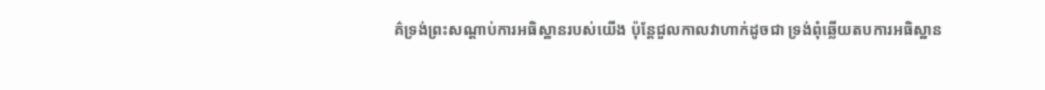គ៌ទ្រង់ព្រះសណ្តាប់ការអធិស្ឋានរបស់យើង ប៉ុន្តែជួលកាលវាហាក់ដូចជា ទ្រង់ពុំឆ្លើយតបការអធិស្ឋាន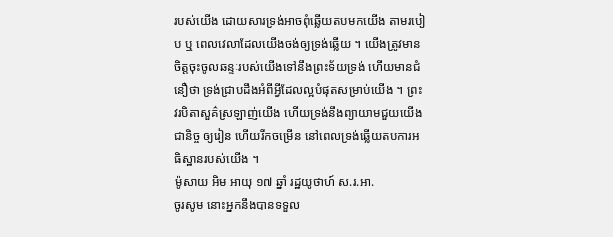របស់យើង ដោយសារទ្រង់អាចពុំឆ្លើយតបមកយើង តាមរបៀប ឬ ពេលវេលាដែលយើងចង់ឲ្យទ្រង់ឆ្លើយ ។ យើងត្រូវមានចិត្តចុះចូលឆន្ទៈរបស់យើងទៅនឹងព្រះទ័យទ្រង់ ហើយមានជំនឿថា ទ្រង់ជ្រាបដឹងអំពីអ្វីដែលល្អបំផុតសម្រាប់យើង ។ ព្រះវរបិតាសួគ៌ស្រឡាញ់យើង ហើយទ្រង់នឹងព្យាយាមជួយយើងជានិច្ច ឲ្យរៀន ហើយរីកចម្រើន នៅពេលទ្រង់ឆ្លើយតបការអធិស្ឋានរបស់យើង ។
ម៉ូសាយ អិម អាយុ ១៧ ឆ្នាំ រដ្ឋយូថាហ៍ ស.រ.អា.
ចូរសូម នោះអ្នកនឹងបានទទួល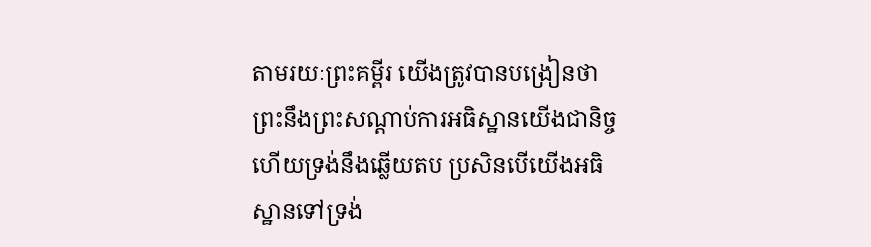តាមរយៈព្រះគម្ពីរ យើងត្រូវបានបង្រៀនថា ព្រះនឹងព្រះសណ្តាប់ការអធិស្ឋានយើងជានិច្ច ហើយទ្រង់នឹងឆ្លើយតប ប្រសិនបើយើងអធិស្ឋានទៅទ្រង់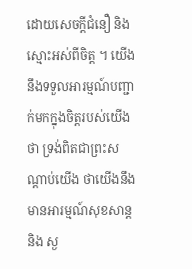ដោយសេចក្តីជំនឿ និង ស្មោះអស់ពីចិត្ត ។ យើងនឹងទទួលអារម្មណ៍បញ្ជាក់មកក្នុងចិត្តរបស់យើងថា ទ្រង់ពិតជាព្រះសណ្តាប់យើង ថាយើងនឹងមានអារម្មណ៍សុខសាន្ត និង ស្ង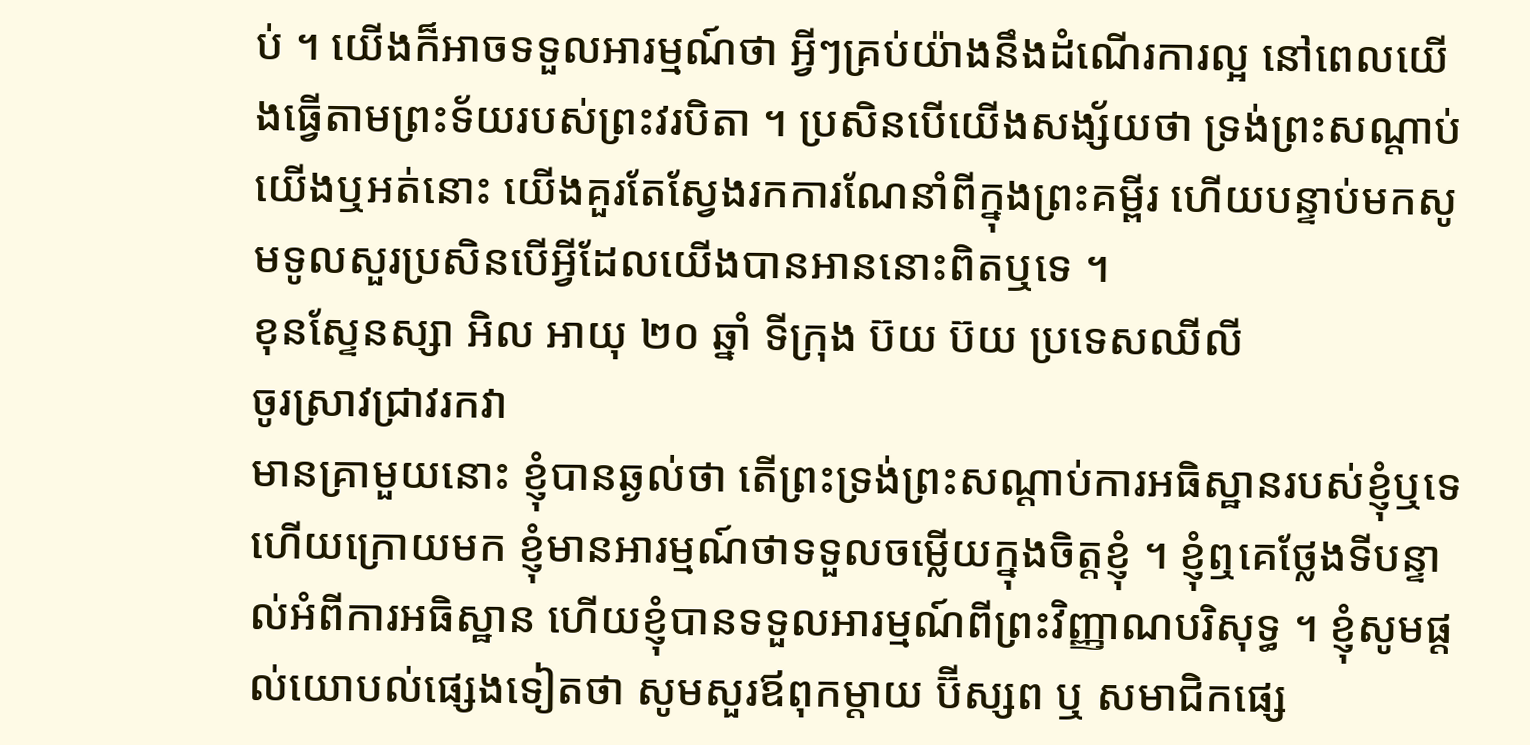ប់ ។ យើងក៏អាចទទួលអារម្មណ៍ថា អ្វីៗគ្រប់យ៉ាងនឹងដំណើរការល្អ នៅពេលយើងធ្វើតាមព្រះទ័យរបស់ព្រះវរបិតា ។ ប្រសិនបើយើងសង្ស័យថា ទ្រង់ព្រះសណ្តាប់យើងឬអត់នោះ យើងគួរតែស្វែងរកការណែនាំពីក្នុងព្រះគម្ពីរ ហើយបន្ទាប់មកសូមទូលសួរប្រសិនបើអ្វីដែលយើងបានអាននោះពិតឬទេ ។
ខុនស្ទែនស្សា អិល អាយុ ២០ ឆ្នាំ ទីក្រុង ប៊យ ប៊យ ប្រទេសឈីលី
ចូរស្រាវជ្រាវរកវា
មានគ្រាមួយនោះ ខ្ញុំបានឆ្ងល់ថា តើព្រះទ្រង់ព្រះសណ្តាប់ការអធិស្ឋានរបស់ខ្ញុំឬទេ ហើយក្រោយមក ខ្ញុំមានអារម្មណ៍ថាទទួលចម្លើយក្នុងចិត្តខ្ញុំ ។ ខ្ញុំឮគេថ្លែងទីបន្ទាល់អំពីការអធិស្ឋាន ហើយខ្ញុំបានទទួលអារម្មណ៍ពីព្រះវិញ្ញាណបរិសុទ្ធ ។ ខ្ញុំសូមផ្តល់យោបល់ផ្សេងទៀតថា សូមសួរឪពុកម្តាយ ប៊ីស្សព ឬ សមាជិកផ្សេ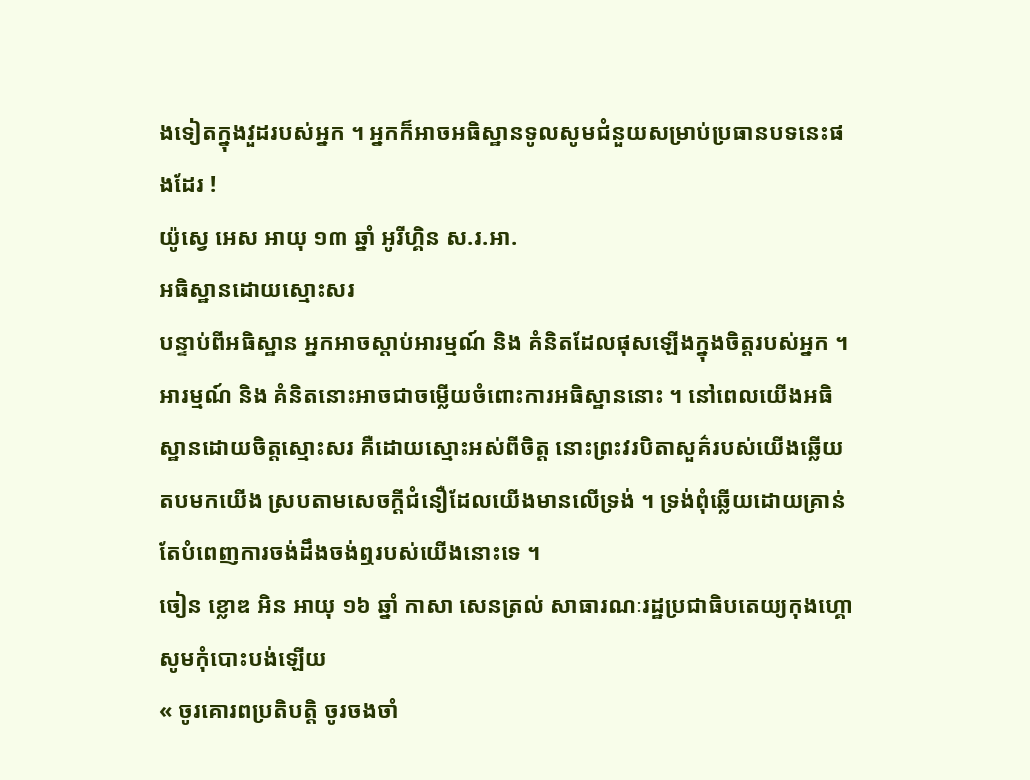ងទៀតក្នុងវួដរបស់អ្នក ។ អ្នកក៏អាចអធិស្ឋានទូលសូមជំនួយសម្រាប់ប្រធានបទនេះផងដែរ !
យ៉ូស្វេ អេស អាយុ ១៣ ឆ្នាំ អូរីហ្គិន ស.រ.អា.
អធិស្ឋានដោយស្មោះសរ
បន្ទាប់ពីអធិស្ឋាន អ្នកអាចស្តាប់អារម្មណ៍ និង គំនិតដែលផុសឡើងក្នុងចិត្តរបស់អ្នក ។ អារម្មណ៍ និង គំនិតនោះអាចជាចម្លើយចំពោះការអធិស្ឋាននោះ ។ នៅពេលយើងអធិស្ឋានដោយចិត្តស្មោះសរ គឺដោយស្មោះអស់ពីចិត្ត នោះព្រះវរបិតាសួគ៌របស់យើងឆ្លើយតបមកយើង ស្របតាមសេចក្តីជំនឿដែលយើងមានលើទ្រង់ ។ ទ្រង់ពុំឆ្លើយដោយគ្រាន់តែបំពេញការចង់ដឹងចង់ឮរបស់យើងនោះទេ ។
ចៀន ខ្លោឌ អិន អាយុ ១៦ ឆ្នាំ កាសា សេនត្រល់ សាធារណៈរដ្ឋប្រជាធិបតេយ្យកុងហ្គោ
សូមកុំបោះបង់ឡើយ
« ចូរគោរពប្រតិបត្តិ ចូរចងចាំ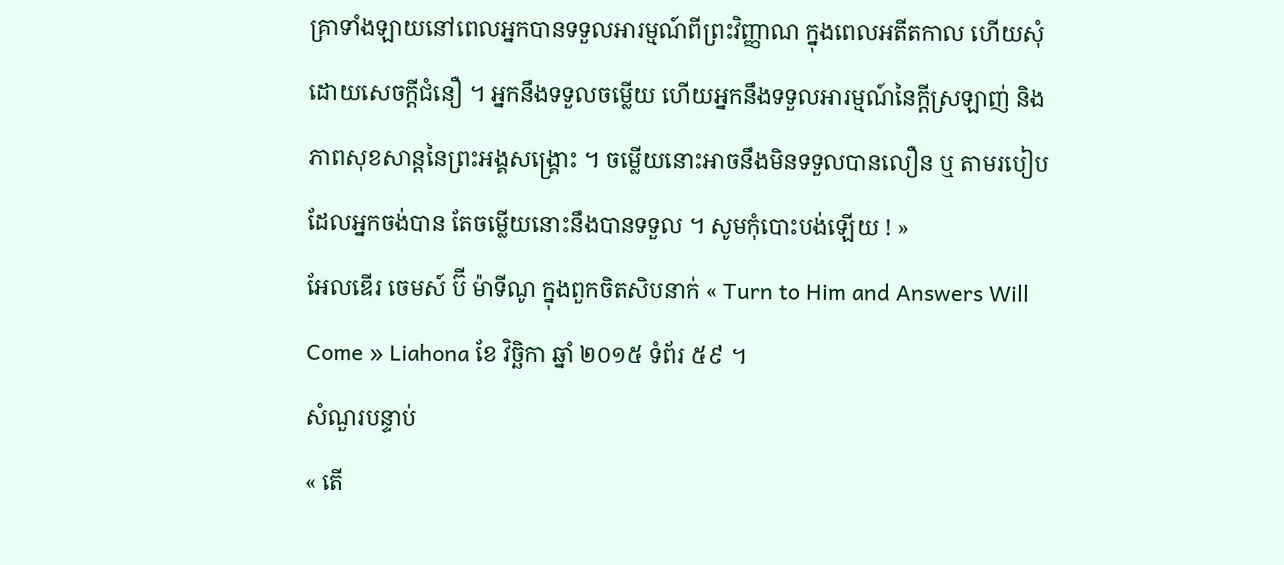គ្រាទាំងឡាយនៅពេលអ្នកបានទទួលអារម្មណ៍ពីព្រះវិញ្ញាណ ក្នុងពេលអតីតកាល ហើយសុំដោយសេចក្ដីជំនឿ ។ អ្នកនឹងទទួលចម្លើយ ហើយអ្នកនឹងទទួលអារម្មណ៍នៃក្ដីស្រឡាញ់ និង ភាពសុខសាន្តនៃព្រះអង្គសង្គ្រោះ ។ ចម្លើយនោះអាចនឹងមិនទទួលបានលឿន ឬ តាមរបៀបដែលអ្នកចង់បាន តែចម្លើយនោះនឹងបានទទួល ។ សូមកុំបោះបង់ឡើយ ! »
អែលឌើរ ចេមស៍ ប៊ី ម៉ាទីណូ ក្នុងពួកចិតសិបនាក់ « Turn to Him and Answers Will Come » Liahona ខែ វិច្ឆិកា ឆ្នាំ ២០១៥ ទំព័រ ៥៩ ។
សំណួរបន្ទាប់
« តើ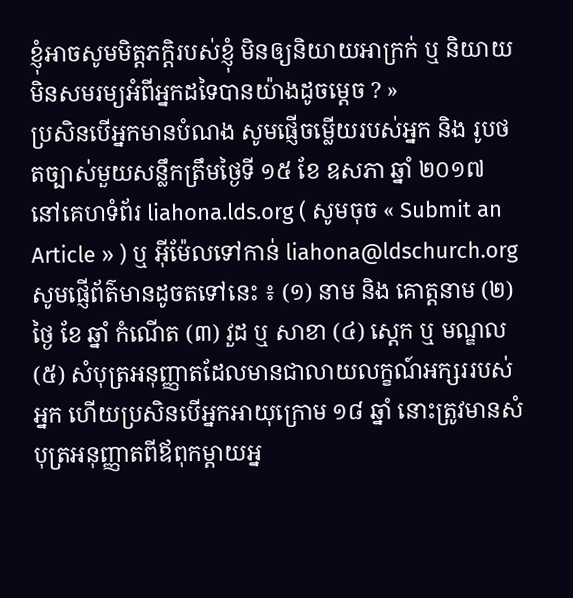ខ្ញុំអាចសូមមិត្តភក្តិរបស់ខ្ញុំ មិនឲ្យនិយាយអាក្រក់ ឬ និយាយមិនសមរម្យអំពីអ្នកដទៃបានយ៉ាងដូចម្តេច ? »
ប្រសិនបើអ្នកមានបំណង សូមផ្ញើចម្លើយរបស់អ្នក និង រូបថតច្បាស់មួយសន្លឹកត្រឹមថ្ងៃទី ១៥ ខែ ឧសភា ឆ្នាំ ២០១៧ នៅគេហទំព័រ liahona.lds.org ( សូមចុច « Submit an Article » ) ឬ អ៊ីម៉ែលទៅកាន់ liahona@ldschurch.org
សូមផ្ញើព័ត៌មានដូចតទៅនេះ ៖ (១) នាម និង គោត្តនាម (២) ថ្ងៃ ខែ ឆ្នាំ កំណើត (៣) វួដ ឬ សាខា (៤) ស្តេក ឬ មណ្ឌល (៥) សំបុត្រអនុញ្ញាតដែលមានជាលាយលក្ខណ៍អក្សររបស់អ្នក ហើយប្រសិនបើអ្នកអាយុក្រោម ១៨ ឆ្នាំ នោះត្រូវមានសំបុត្រអនុញ្ញាតពីឪពុកម្ដាយអ្ន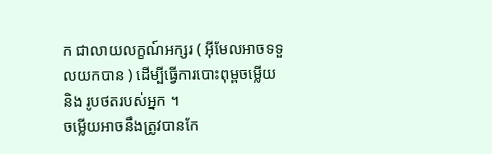ក ជាលាយលក្ខណ៍អក្សរ ( អ៊ីមែលអាចទទួលយកបាន ) ដើម្បីធ្វើការបោះពុម្ពចម្លើយ និង រូបថតរបស់អ្នក ។
ចម្លើយអាចនឹងត្រូវបានកែ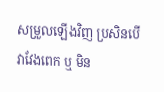សម្រួលឡើងវិញ ប្រសិនបើវាវែងពេក ឬ មិន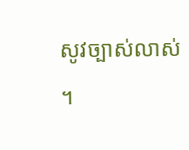សូវច្បាស់លាស់ ។